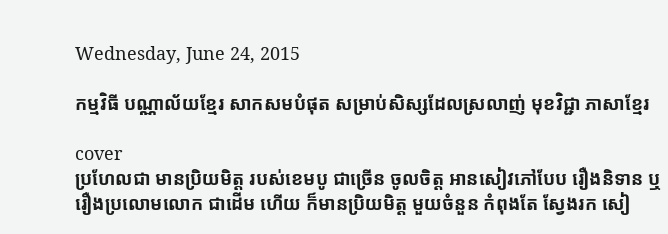Wednesday, June 24, 2015

កម្មវិធី បណ្ណាល័យខ្មែរ សាកសមបំផុត សម្រាប់សិស្សដែលស្រលាញ់ មុខវិជ្ជា ភាសាខ្មែរ

cover
ប្រហែលជា មានប្រិយមិត្ត របស់ខេមបូ ជាច្រើន ចូលចិត្ត អានសៀវភៅបែប រឿងនិទាន ឬ រឿងប្រលោមលោក ជាដើម ហើយ ក៏មានប្រិយមិត្ត មួយចំនួន កំពុងតែ ស្វែងរក សៀ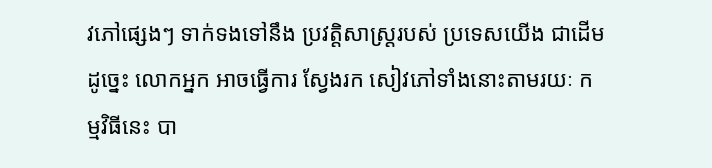វភៅផ្សេងៗ ទាក់ទងទៅនឹង ប្រវត្តិសាស្ត្ររបស់ ប្រទេសយើង ជាដើម ដូច្នេះ លោកអ្នក អាចធ្វើការ ស្វែងរក សៀវភៅទាំងនោះតាមរយៈ កម្មវិធីនេះ បា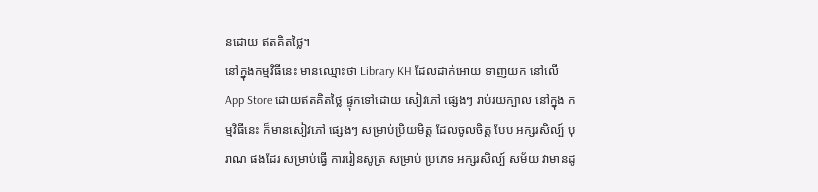នដោយ ឥតគិតថ្លៃ។
នៅក្នុងកម្មវិធីនេះ មានឈ្មោះថា Library KH ដែលដាក់អោយ ទាញយក នៅលើ App Store ដោយឥតគិតថ្លៃ ផ្ទុកទៅដោយ សៀវភៅ ផ្សេងៗ រាប់រយក្បាល នៅក្នុង កម្មវិធីនេះ ក៏មានសៀវភៅ ផ្សេងៗ សម្រាប់ប្រិយមិត្ត ដែលចូលចិត្ត បែប អក្សរសិល្ប៍ បុរាណ ផងដែរ សម្រាប់ធ្វើ ការរៀនសូត្រ សម្រាប់ ប្រភេទ អក្សរសិល្ប៍ សម័យ វាមានដូ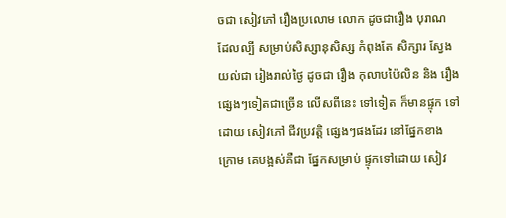ចជា សៀវភៅ រឿងប្រលោម លោក ដូចជារឿង បុរាណ ដែលល្បី សម្រាប់សិស្សានុសិស្ស កំពុងតែ សិក្សារ ស្វែងយល់ជា រៀងរាល់ថ្ងៃ ដូចជា រឿង កុលាបប៉ៃលិន និង រឿងផ្សេងៗទៀតជាច្រើន លើសពីនេះ ទៅទៀត ក៏មានផ្ទុក ទៅដោយ សៀវភៅ ជីវប្រវត្តិ ផ្សេងៗផងដែរ នៅផ្នែកខាងក្រោម គេបង្អស់គឺជា ផ្នែកសម្រាប់ ផ្ទុកទៅដោយ សៀវ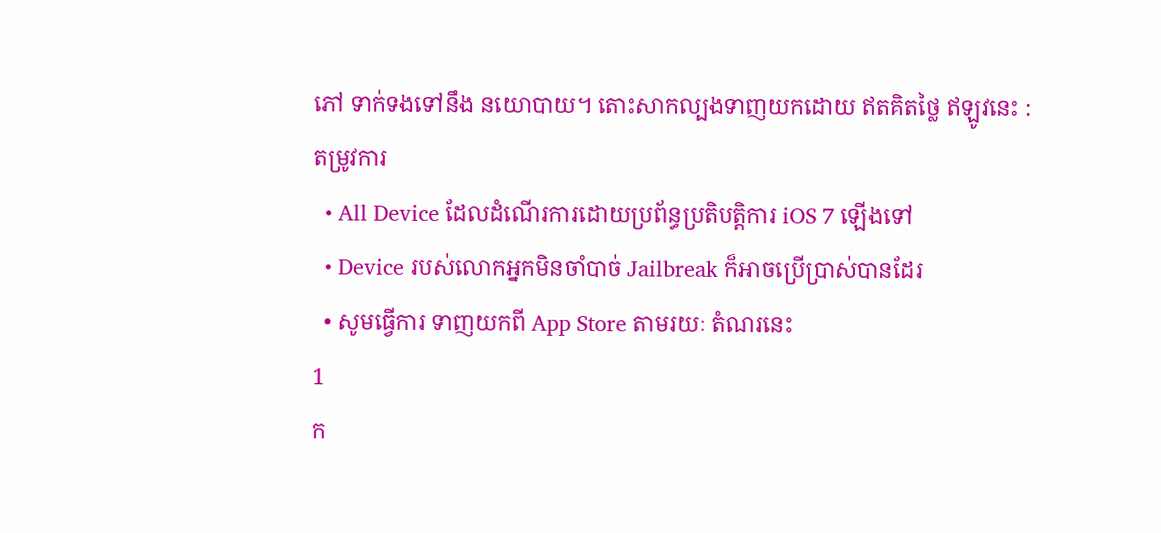ភៅ ទាក់ទងទៅនឹង នយោបាយ។ តោះសាកល្បងទាញយកដោយ ឥតគិតថ្លៃ ឥឡូវនេះ :
តម្រូវការ
  • All Device ដែលដំណើរការដោយប្រព័ន្ធប្រតិបត្តិការ iOS 7 ឡើងទៅ
  • Device របស់លោកអ្នកមិនចាំបាច់ Jailbreak ក៏អាចប្រើប្រាស់បានដែរ
  • សូមធ្វើការ ទាញយកពី App Store តាមរយៈ តំណរនេះ
1
ក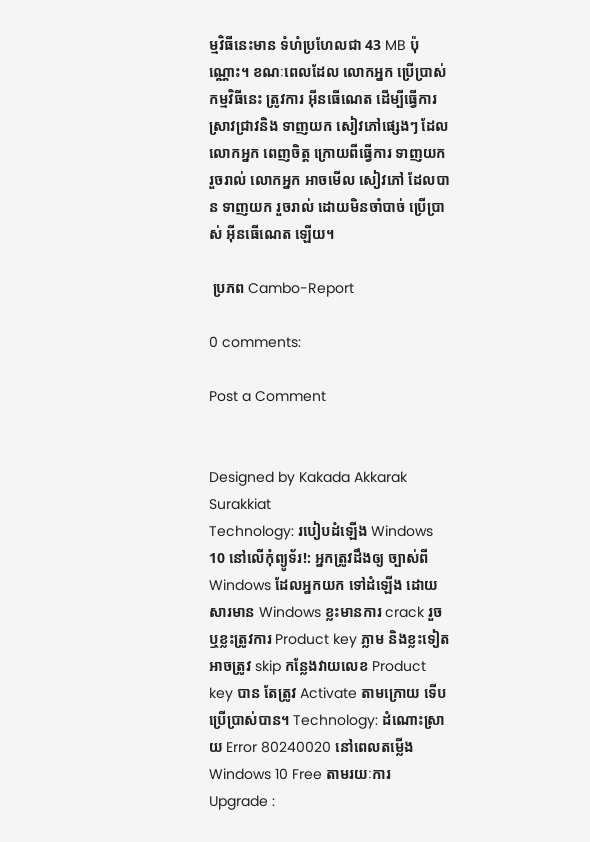ម្មវិធីនេះមាន ទំហំប្រហែលជា 43 MB ប៉ុណ្ណោះ។ ខណៈពេលដែល លោកអ្នក ប្រើប្រាស់ កម្មវិធីនេះ ត្រូវការ អ៊ីនធើណេត ដើម្បីធ្វើការ ស្រាវជ្រាវនិង ទាញយក សៀវភៅផ្សេងៗ ដែលលោកអ្នក ពេញចិត្ត ក្រោយពីធ្វើការ ទាញយក រួចរាល់ លោកអ្នក អាចមើល សៀវភៅ ដែលបាន ទាញយក រួចរាល់ ដោយមិនចាំបាច់ ប្រើប្រាស់ អ៊ីនធើណេត ឡើយ។

 ប្រភព Cambo-Report

0 comments:

Post a Comment


Designed by Kakada Akkarak Surakkiat
Technology: របៀបដំឡើង Windows 10 នៅលើកុំព្យូទ័រ!: អ្នកត្រូវដឹងឲ្យ ច្បាស់ពី Windows ដែលអ្នកយក ទៅដំឡើង ដោយសារមាន Windows ខ្លះមានការ crack រួច ឬខ្លះត្រូវការ Product key ភ្លាម និងខ្លះទៀត អាចត្រូវ skip កន្លែងវាយលេខ Product key បាន តែត្រូវ Activate តាមក្រោយ ទើបប្រើប្រាស់បាន។ Technology: ដំណោះស្រាយ Error 80240020 នៅពេលតម្លើង Windows 10 Free តាមរយៈការ Upgrade :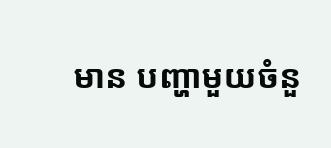មាន បញ្ហាមួយចំនួ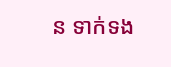ន ទាក់ទង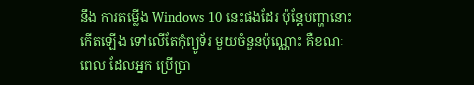នឹង ការតម្លើង Windows 10 នេះផងដែរ ប៉ុន្តែបញ្ហានោះ កើតឡើង ទៅលើតែកុំព្យូទ័រ មួយចំនួនប៉ុណ្ណោះ គឺខណៈពេល ដែលអ្នក ប្រើប្រា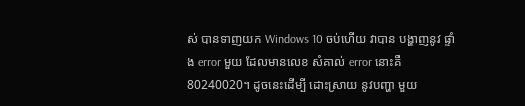ស់ បានទាញយក Windows 10 ចប់ហើយ វាបាន បង្ហាញនូវ ផ្ទាំង error មួយ ដែលមានលេខ សំគាល់ error នោះគឺ 80240020។ ដូចនេះដើម្បី ដោះស្រាយ នូវបញ្ហា មួយ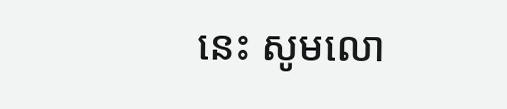នេះ សូមលោ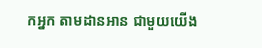កអ្នក តាមដានអាន ជាមួយយើង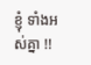ខ្ញុំ ទាំងអស់គ្នា !!